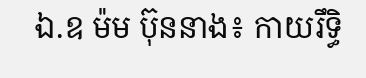ឯ.ឧ ម៉ម ប៊ុននាង៖ កាយរឹទ្ធិ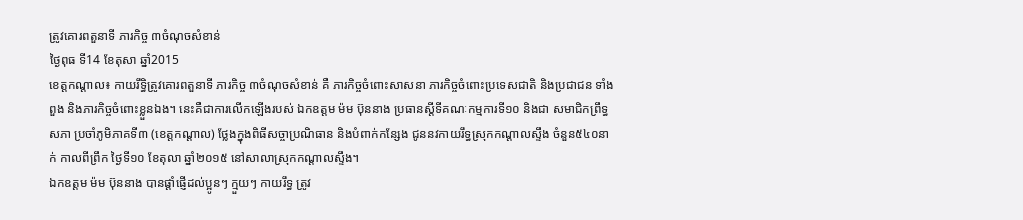ត្រូវគោរពតួនាទី ភារកិច្ច ៣ចំណុចសំខាន់
ថ្ងៃពុធ ទី14 ខែតុសា ឆ្នាំ2015
ខេត្តកណ្តាល៖ កាយរឹទ្ធិត្រូវគោរពតួនាទី ភារកិច្ច ៣ចំណុចសំខាន់ គឺ ភារកិច្ចចំពោះសាសនា ភារកិច្ចចំពោះប្រទេសជាតិ និងប្រជាជន ទាំងពួង និងភារកិច្ចចំពោះខ្លួនឯង។ នេះគឺជាការលើកឡើងរបស់ ឯកឧត្តម ម៉ម ប៊ុននាង ប្រធានស្តីទីគណៈកម្មការទី១០ និងជា សមាជិកព្រឹទ្ធសភា ប្រចាំភូមិភាគទី៣ (ខេត្តកណ្តាល) ថ្លែងក្នុងពិធីសច្ចាប្រណិធាន និងបំពាក់កន្សែង ជូននវកាយរឹទ្ធស្រុកកណ្តាលស្ទឹង ចំនួន៥៤០នាក់ កាលពីព្រឹក ថ្ងៃទី១០ ខែតុលា ឆ្នាំ២០១៥ នៅសាលាស្រុកកណ្តាលស្ទឹង។
ឯកឧត្តម ម៉ម ប៊ុននាង បានផ្តាំផ្ញើដល់ប្អូនៗ ក្មួយៗ កាយរឹទ្ធ ត្រូវ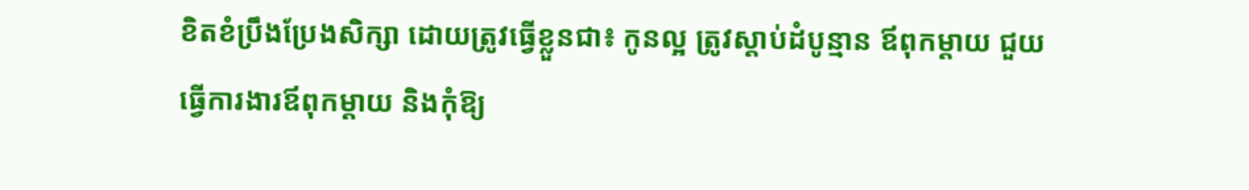ខិតខំប្រឹងប្រែងសិក្សា ដោយត្រូវធ្វើខ្លួនជា៖ កូនល្អ ត្រូវស្តាប់ដំបូន្មាន ឪពុកម្តាយ ជួយធ្វើការងារឪពុកម្តាយ និងកុំឱ្យ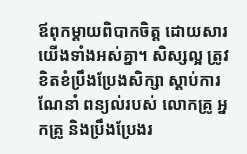ឪពុកម្តាយពិបាកចិត្ត ដោយសារយើងទាំងអស់គ្នា។ សិស្សល្អ ត្រូវខិតខំប្រឹងប្រែងសិក្សា ស្តាប់ការណែនាំ ពន្យល់របស់ លោកគ្រូ អ្នកគ្រូ និងប្រឹងប្រែងរ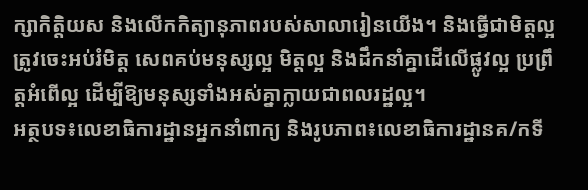ក្សាកិត្តិយស និងលើកកិត្យានុភាពរបស់សាលារៀនយើង។ និងធ្វើជាមិត្តល្អ ត្រូវចេះអប់រំមិត្ត សេពគប់មនុស្សល្អ មិត្តល្អ និងដឹកនាំគ្នាដើលើផ្លូវល្អ ប្រព្រឹត្តអំពើល្អ ដើម្បីឱ្យមនុស្សទាំងអស់គ្នាក្លាយជាពលរដ្ឋល្អ។
អត្ថបទ៖លេខាធិការដ្ឋានអ្នកនាំពាក្យ និងរូបភាព៖លេខាធិការដ្ឋានគ/កទី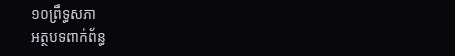១០ព្រឹទ្ធសភា
អត្ថបទពាក់ព័ន្ធ